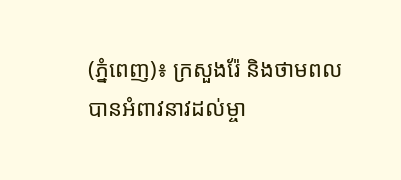(ភ្នំពេញ)៖ ក្រសួងរ៉ែ និងថាមពល បានអំពាវនាវដល់ម្ចា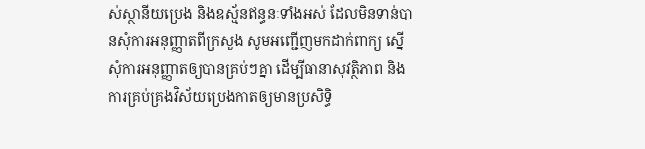ស់ស្ថានីយប្រេង និងឧស្ម័នឥន្ធនៈទាំងអស់ ដែលមិនទាន់បានសុំការអនុញ្ញាតពីក្រសួង សូមអញ្ជើញមកដាក់ពាក្យ ស្នើសុំការអនុញ្ញាតឲ្យបានគ្រប់ៗគ្នា ដើម្បីធានាសុវត្ថិភាព និងការគ្រប់គ្រងវិស័យប្រេងកាតឲ្យមានប្រសិទ្ធិ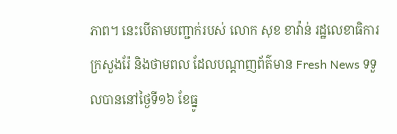ភាព។ នេះបើតាមបញ្ជាក់របស់ លោក សុខ ខាវ៉ាន់ រដ្ឋលេខាធិការក្រសួងរ៉ែ និងថាមពល ដែលបណ្ដាញព័ត៌មាន Fresh News ទទួលបាននៅថ្ងៃទី១៦ ខែធ្នូ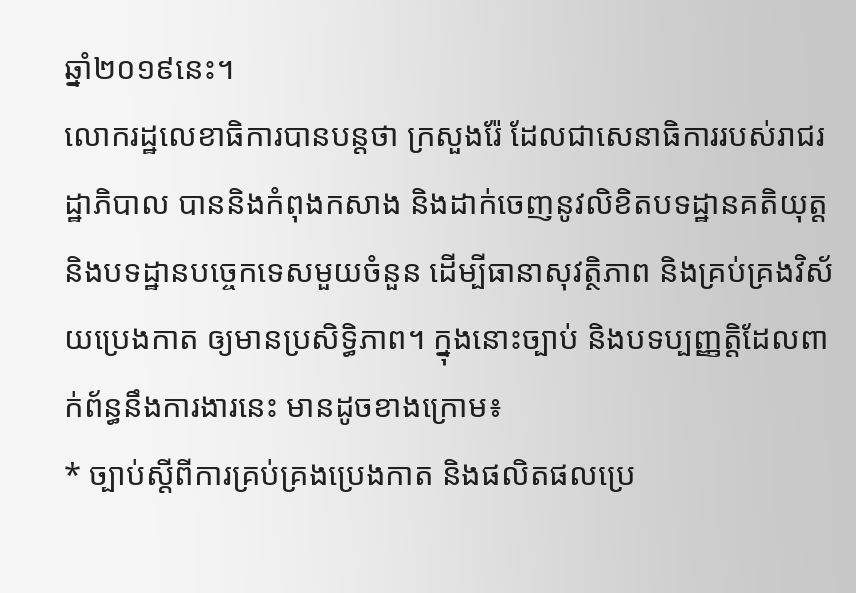ឆ្នាំ២០១៩នេះ។
លោករដ្ឋលេខាធិការបានបន្តថា ក្រសួងរ៉ែ ដែលជាសេនាធិការរបស់រាជរដ្ឋាភិបាល បាននិងកំពុងកសាង និងដាក់ចេញនូវលិខិតបទដ្ឋានគតិយុត្ត និងបទដ្ឋានបច្ចេកទេសមួយចំនួន ដើម្បីធានាសុវត្ថិភាព និងគ្រប់គ្រងវិស័យប្រេងកាត ឲ្យមានប្រសិទ្ធិភាព។ ក្នុងនោះច្បាប់ និងបទប្បញ្ញត្តិដែលពាក់ព័ន្ធនឹងការងារនេះ មានដូចខាងក្រោម៖
* ច្បាប់ស្តីពីការគ្រប់គ្រងប្រេងកាត និងផលិតផលប្រេ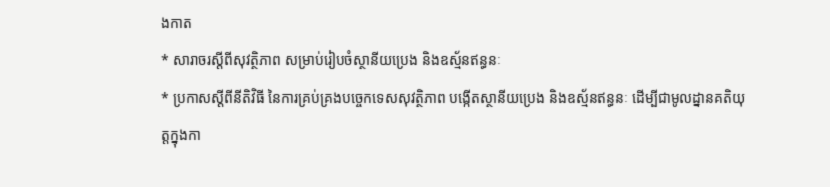ងកាត
* សារាចរស្តីពីសុវត្ថិភាព សម្រាប់រៀបចំស្ថានីយប្រេង និងឧស្ម័នឥន្ធនៈ
* ប្រកាសស្តីពីនីតិវិធី នៃការគ្រប់គ្រងបច្ចេកទេសសុវត្ថិភាព បង្កើតស្ថានីយប្រេង និងឧស្ម័នឥន្ធនៈ ដើម្បីជាមូលដ្នានគតិយុត្តក្នុងកា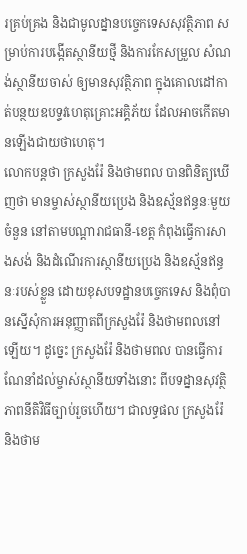រគ្រប់គ្រង និងជាមូលដ្នានបច្ចេកទេសសុវត្ថិភាព សម្រាប់ការបង្កើតស្ថានីយថ្មី និងការកែសម្រួល សំណង់ស្ថានីយចាស់ ឲ្យមានសុវត្ថិភាព ក្នុងគោលដៅកាត់បន្ថយឧបទ្ទវហេតុគ្រោះអគ្គិភ័យ ដែលអាចកើតមានឡើងជាយថាហេតុ។
លោកបន្តថា ក្រសួងរ៉ែ និងថាមពល បានពិនិត្យឃើញថា មានម្ចាស់ស្ថានីយប្រេង និងឧស្ម័នឥន្ធនៈមួយចំនួន នៅតាមបណ្តារាជធានី-ខេត្ត កំពុងធ្វើការសាងសង់ និងដំណើរការស្ថានីយប្រេង និងឧស្ម័នឥន្ធនៈរបស់ខ្លួន ដោយខុសបទដ្ឋានបច្ចេកទេស និងពុំបានស្នើសុំការអនុញ្ញាតពីក្រសួងរ៉ែ និងថាមពលនៅឡើយ។ ដូច្នេះ ក្រសួងរ៉ែ និងថាមពល បានធ្វើការណែនាំដល់ម្ចាស់ស្ថានីយទាំងនោះ ពីបទដ្នានសុវត្ថិភាពនីតិវិធីច្បាប់រួចហើយ។ ជាលទ្ធផល ក្រសួងរ៉ែ និងថាម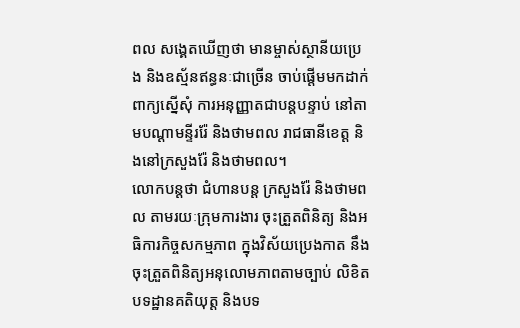ពល សង្គេតឃើញថា មានម្ចាស់ស្ថានីយប្រេង និងឧស្ម័នឥន្ធនៈជាច្រើន ចាប់ផ្តើមមកដាក់ពាក្យស្នើសុំ ការអនុញ្ញាតជាបន្តបន្ទាប់ នៅតាមបណ្តាមន្ទីររ៉ែ និងថាមពល រាជធានីខេត្ត និងនៅក្រសួងរ៉ែ និងថាមពល។
លោកបន្តថា ជំហានបន្ត ក្រសួងរ៉ែ និងថាមពល តាមរយៈក្រុមការងារ ចុះត្រួតពិនិត្យ និងអធិការកិច្ចសកម្មភាព ក្នុងវិស័យប្រេងកាត នឹងចុះត្រួតពិនិត្យអនុលោមភាពតាមច្បាប់ លិខិតបទដ្ឋានគតិយុត្ត និងបទ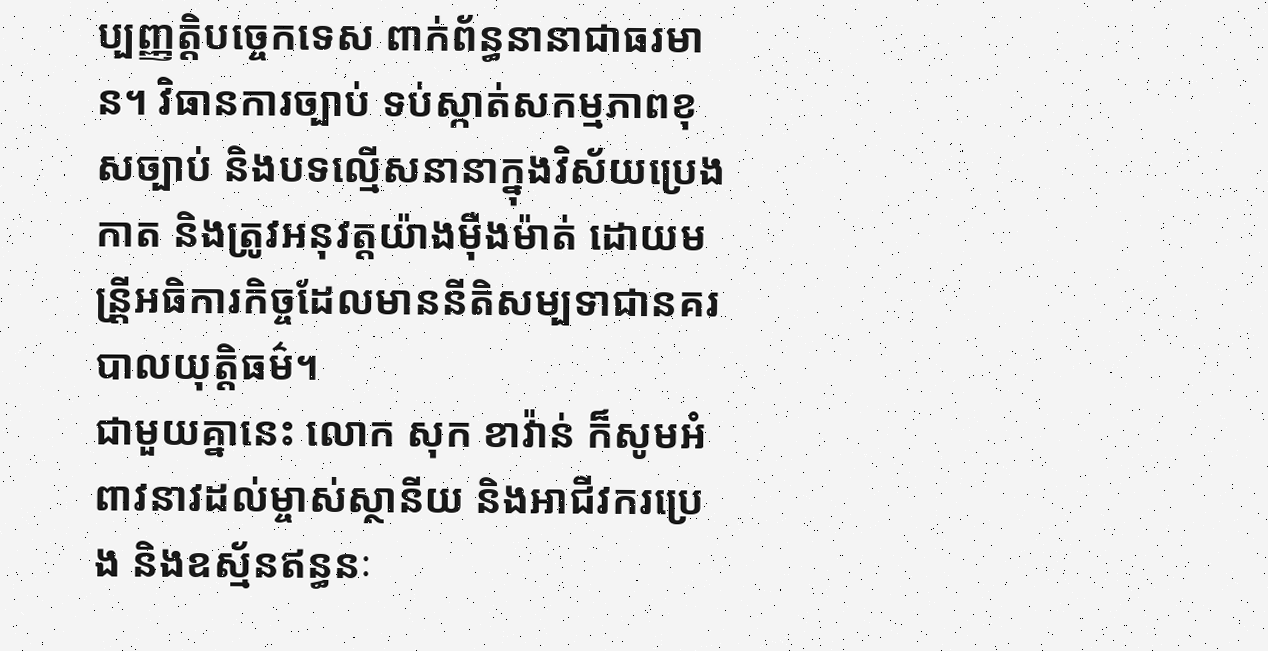ប្បញ្ញត្តិបច្ចេកទេស ពាក់ព័ន្ធនានាជាធរមាន។ វិធានការច្បាប់ ទប់ស្កាត់សកម្មភាពខុសច្បាប់ និងបទល្មើសនានាក្នុងវិស័យប្រេងកាត និងត្រូវអនុវត្តយ៉ាងម៉ឺងម៉ាត់ ដោយមន្រី្តអធិការកិច្ចដែលមាននីតិសម្បទាជានគរបាលយុត្តិធម៌។
ជាមួយគ្នានេះ លោក សុក ខាវ៉ាន់ ក៏សូមអំពាវនាវដល់ម្ចាស់ស្ថានីយ និងអាជីវករប្រេង និងឧស្ម័នឥន្ធនៈ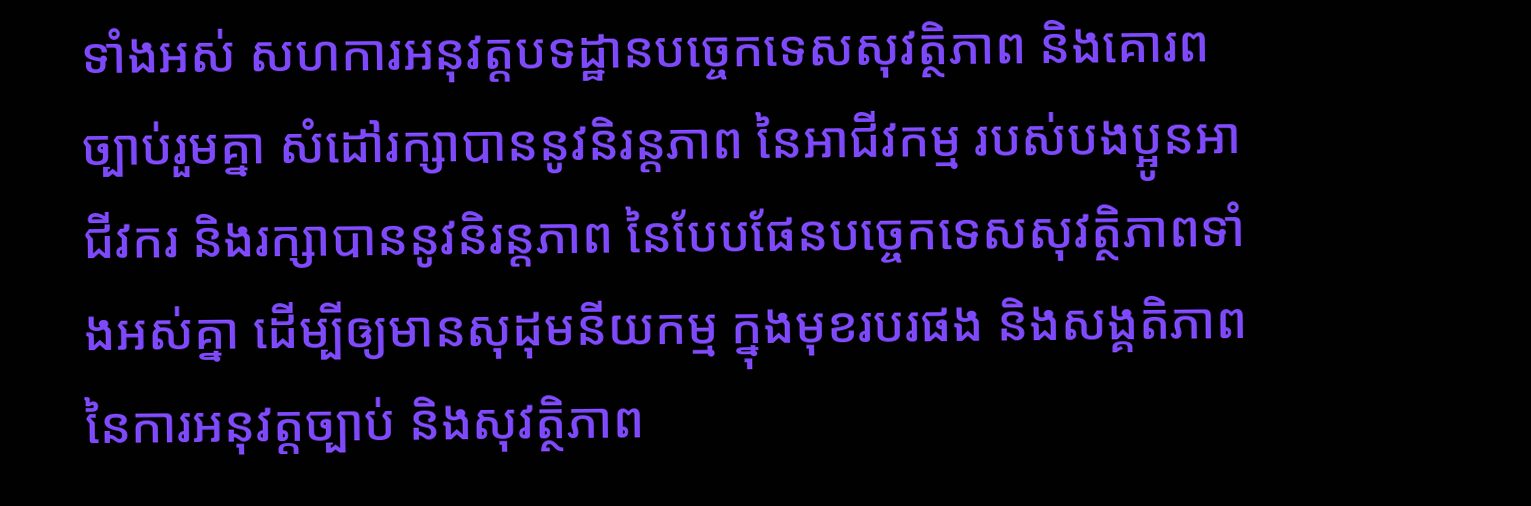ទាំងអស់ សហការអនុវត្តបទដ្ឋានបច្ចេកទេសសុវត្ថិភាព និងគោរពច្បាប់រួមគ្នា សំដៅរក្សាបាននូវនិរន្តភាព នៃអាជីវកម្ម របស់បងប្អូនអាជីវករ និងរក្សាបាននូវនិរន្តភាព នៃបែបផែនបច្ចេកទេសសុវត្ថិភាពទាំងអស់គ្នា ដើម្បីឲ្យមានសុដុមនីយកម្ម ក្នុងមុខរបរផង និងសង្គតិភាពនៃការអនុវត្តច្បាប់ និងសុវត្ថិភាព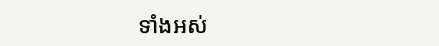ទាំងអស់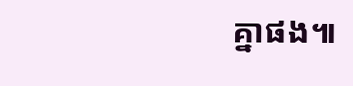គ្នាផង៕